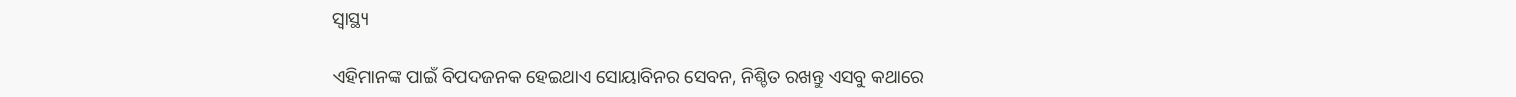ସ୍ୱାସ୍ଥ୍ୟ

ଏହିମାନଙ୍କ ପାଇଁ ବିପଦଜନକ ହେଇଥାଏ ସୋୟାବିନର ସେବନ, ନିଶ୍ଚିତ ରଖନ୍ତୁ ଏସବୁ କଥାରେ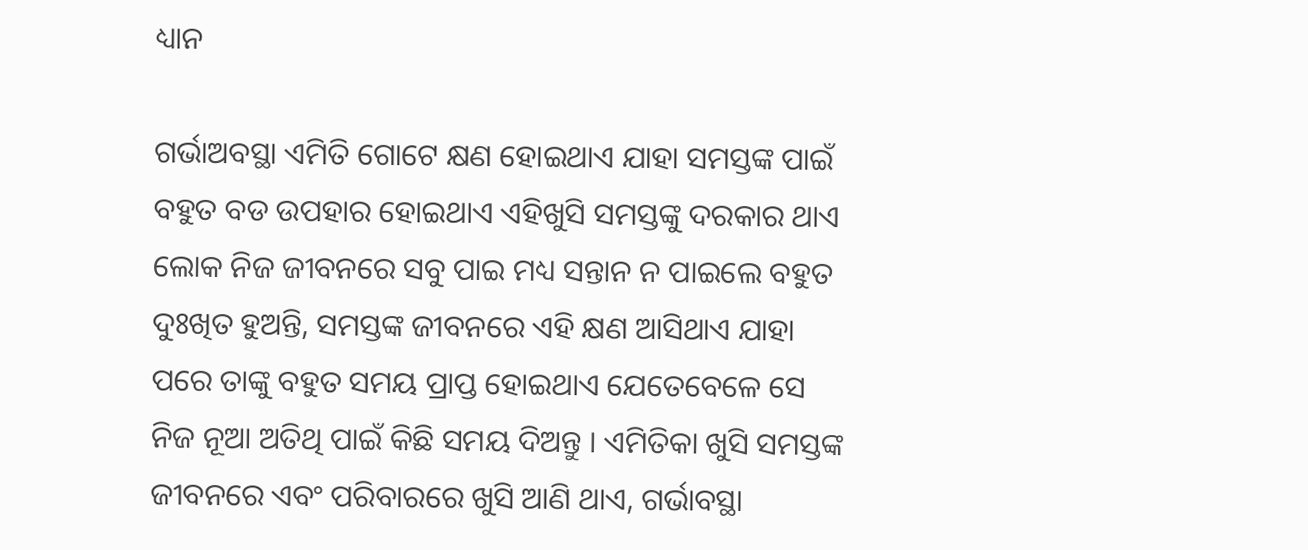ଧ୍ୟାନ

ଗର୍ଭାଅବସ୍ଥା ଏମିତି ଗୋଟେ କ୍ଷଣ ହୋଇଥାଏ ଯାହା ସମସ୍ତଙ୍କ ପାଇଁ ବହୁତ ବଡ ଉପହାର ହୋଇଥାଏ ଏହିଖୁସି ସମସ୍ତଙ୍କୁ ଦରକାର ଥାଏ ଲୋକ ନିଜ ଜୀବନରେ ସବୁ ପାଇ ମଧ୍ୟ ସନ୍ତାନ ନ ପାଇଲେ ବହୁତ ଦୁଃଖିତ ହୁଅନ୍ତି, ସମସ୍ତଙ୍କ ଜୀବନରେ ଏହି କ୍ଷଣ ଆସିଥାଏ ଯାହା ପରେ ତାଙ୍କୁ ବହୁତ ସମୟ ପ୍ରାପ୍ତ ହୋଇଥାଏ ଯେତେବେଳେ ସେ ନିଜ ନୂଆ ଅତିଥି ପାଇଁ କିଛି ସମୟ ଦିଅନ୍ତୁ । ଏମିତିକା ଖୁସି ସମସ୍ତଙ୍କ ଜୀବନରେ ଏବଂ ପରିବାରରେ ଖୁସି ଆଣି ଥାଏ, ଗର୍ଭାବସ୍ଥା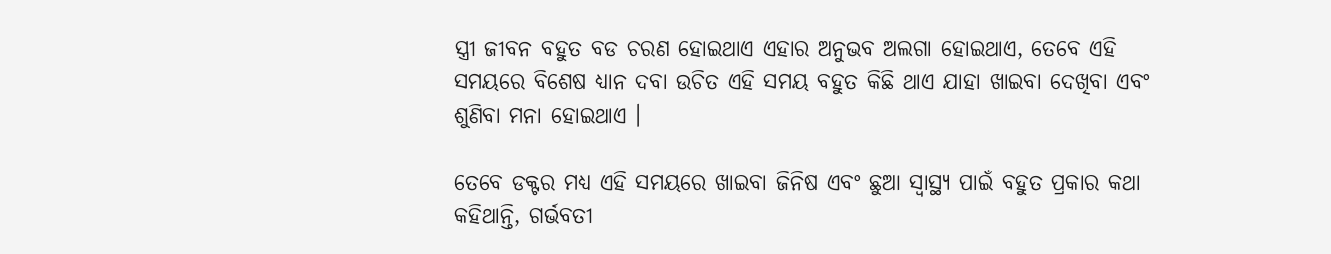ସ୍ତ୍ରୀ ଜୀବନ ବହୁତ ବଡ ଚରଣ ହୋଇଥାଏ ଏହାର ଅନୁଭବ ଅଲଗା ହୋଇଥାଏ, ତେବେ ଏହି ସମୟରେ ବିଶେଷ ଧ୍ୟାନ ଦବା ଉଚିତ ଏହି ସମୟ ବହୁତ କିଛି ଥାଏ ଯାହା ଖାଇବା ଦେଖିବା ଏବଂ ଶୁଣିବା ମନା ହୋଇଥାଏ ।

ତେବେ ଡକ୍ଟର ମଧ୍ୟ ଏହି ସମୟରେ ଖାଇବା ଜିନିଷ ଏବଂ ଛୁଆ ସ୍ୱାସ୍ଥ୍ୟ ପାଇଁ ବହୁତ ପ୍ରକାର କଥା କହିଥାନ୍ତି, ଗର୍ଭବତୀ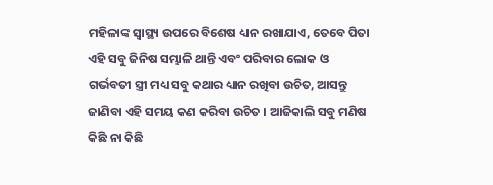ମହିଳାଙ୍କ ସ୍ୱାସ୍ଥ୍ୟ ଉପରେ ବିଶେଷ ଧ୍ୟାନ ରଖାଯାଏ, ତେବେ ପିତା ଏହି ସବୁ ଜିନିଷ ସମ୍ଭାଳି ଥାନ୍ତି ଏବଂ ପରିବାର ଲୋକ ଓ ଗର୍ଭବତୀ ସ୍ତ୍ରୀ ମଧ୍ୟ ସବୁ କଥାର ଧ୍ୟାନ ରଖିବା ଉଚିତ, ଆସନ୍ତୁ ଜାଣିବା ଏହି ସମୟ କଣ କରିବା ଉଚିତ । ଆଜିକାଲି ସବୁ ମଣିଷ କିଛି ନା କିଛି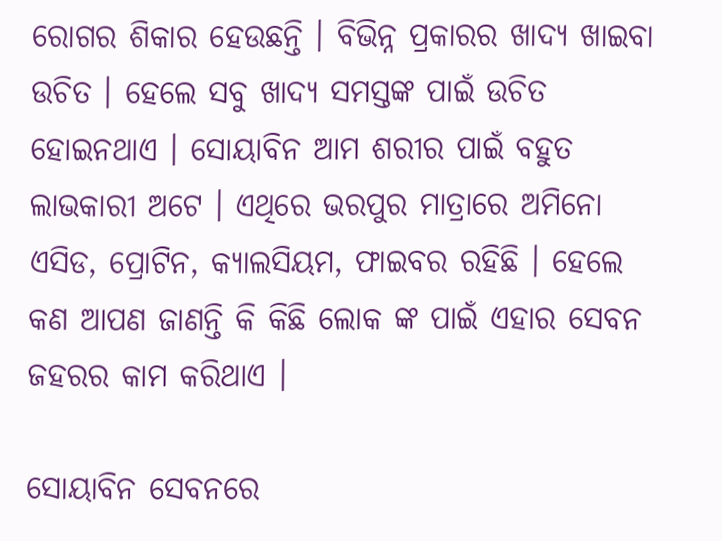ରୋଗର ଶିକାର ହେଉଛନ୍ତି । ବିଭିନ୍ନ ପ୍ରକାରର ଖାଦ୍ୟ ଖାଇବା ଉଚିତ । ହେଲେ ସବୁ ଖାଦ୍ୟ ସମସ୍ତଙ୍କ ପାଇଁ ଉଚିତ ହୋଇନଥାଏ । ସୋୟାବିନ ଆମ ଶରୀର ପାଇଁ ବହୁତ ଲାଭକାରୀ ଅଟେ । ଏଥିରେ ଭରପୁର ମାତ୍ରାରେ ଅମିନୋ ଏସିଡ, ପ୍ରୋଟିନ, କ୍ୟାଲସିୟମ, ଫାଇବର ରହିଛି । ହେଲେ କଣ ଆପଣ ଜାଣନ୍ତି କି କିଛି ଲୋକ ଙ୍କ ପାଇଁ ଏହାର ସେବନ ଜହରର କାମ କରିଥାଏ ।

ସୋୟାବିନ ସେବନରେ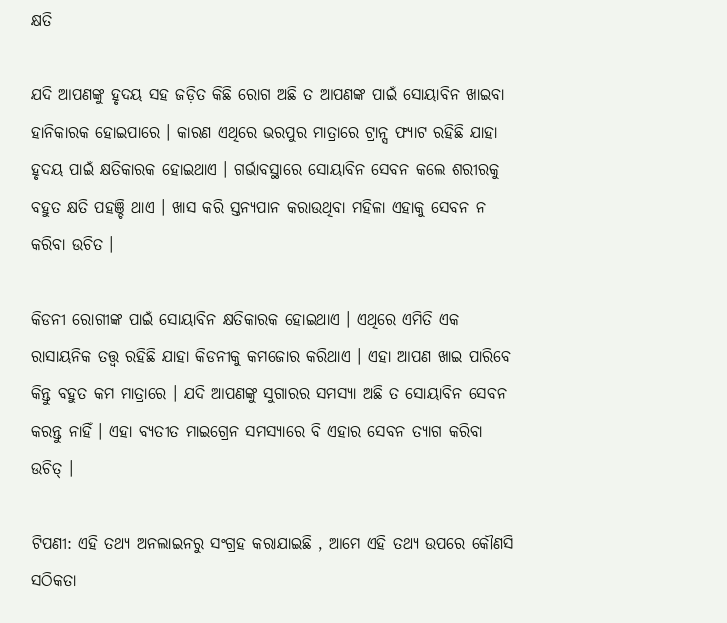କ୍ଷତି

ଯଦି ଆପଣଙ୍କୁ ହୃଦୟ ସହ ଜଡ଼ିତ କିଛି ରୋଗ ଅଛି ତ ଆପଣଙ୍କ ପାଇଁ ସୋୟାବିନ ଖାଇବା ହାନିକାରକ ହୋଇପାରେ । କାରଣ ଏଥିରେ ଭରପୁର ମାତ୍ରାରେ ଟ୍ରାନ୍ସ ଫ୍ୟାଟ ରହିଛି ଯାହା ହୃଦୟ ପାଇଁ କ୍ଷତିକାରକ ହୋଇଥାଏ । ଗର୍ଭାବସ୍ଥାରେ ସୋୟାବିନ ସେବନ କଲେ ଶରୀରକୁ ବହୁତ କ୍ଷତି ପହଞ୍ଚି ଥାଏ । ଖାସ କରି ସ୍ତନ୍ୟପାନ କରାଉଥିବା ମହିଳା ଏହାକୁ ସେବନ ନ କରିବା ଉଚିତ ।

କିଡନୀ ରୋଗୀଙ୍କ ପାଇଁ ସୋୟାବିନ କ୍ଷତିକାରକ ହୋଇଥାଏ । ଏଥିରେ ଏମିତି ଏକ ରାସାୟନିକ ତତ୍ତ୍ଵ ରହିଛି ଯାହା କିଡନୀକୁ କମଜୋର କରିଥାଏ । ଏହା ଆପଣ ଖାଇ ପାରିବେ କିନ୍ତୁ ବହୁତ କମ ମାତ୍ରାରେ । ଯଦି ଆପଣଙ୍କୁ ସୁଗାରର ସମସ୍ୟା ଅଛି ତ ସୋୟାବିନ ସେବନ କରନ୍ତୁ ନାହିଁ । ଏହା ବ୍ୟତୀତ ମାଇଗ୍ରେନ ସମସ୍ୟାରେ ବି ଏହାର ସେବନ ତ୍ୟାଗ କରିବା ଉଚିତ୍ ।

ଟିପଣୀ: ଏହି ତଥ୍ୟ ଅନଲାଇନରୁ ସଂଗ୍ରହ କରାଯାଇଛି , ଆମେ ଏହି ତଥ୍ୟ ଉପରେ କୌଣସି ସଠିକତା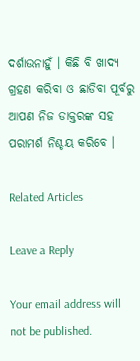ଦର୍ଶାଉନାହୁଁ । କିଛି ବି ଖାଦ୍ୟ ଗ୍ରହଣ କରିବା ଓ ଛାଡିବା ପୂର୍ବରୁ ଆପଣ ନିଜ ଡାକ୍ତରଙ୍କ ସହ ପରାମର୍ଶ ନିଶ୍ଚୟ କରିବେ ।

Related Articles

Leave a Reply

Your email address will not be published.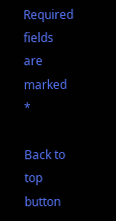Required fields are marked *

Back to top button